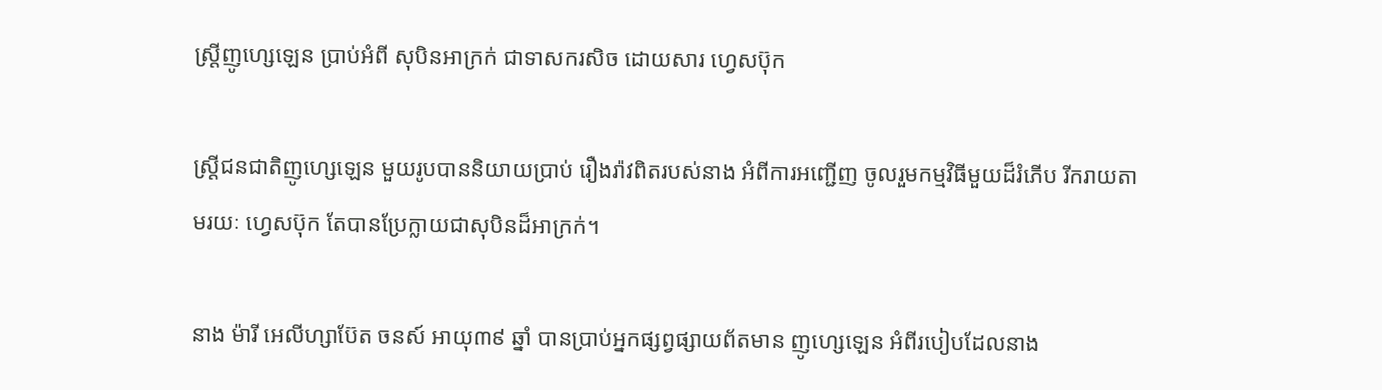ស្ត្រីញូហ្សេឡេន ប្រាប់អំពី សុបិនអាក្រក់ ជាទាសករសិច ដោយសារ ហ្វេសប៊ុក

ស្ត្រីជនជាតិញូហ្សេឡេន មួយរូបបាននិយាយប្រាប់ រឿងរ៉ាវពិតរបស់នាង អំពីការអញ្ជើញ ចូលរួមកម្មវិធីមួយដ៏រំភើប រីករាយតាមរយៈ ហ្វេសប៊ុក តែបានប្រែក្លាយជាសុបិនដ៏អាក្រក់។

នាង ម៉ារី អេលីហ្សាប៊ែត ចនស៍ អាយុ៣៩ ឆ្នាំ បានប្រាប់អ្នកផ្សព្វផ្សាយព័តមាន ញូហ្សេឡេន អំពីរបៀបដែលនាង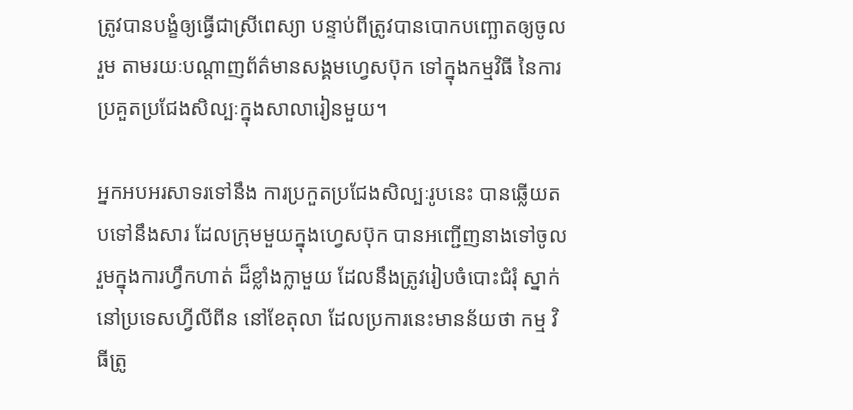ត្រូវបានបង្ខំឲ្យធ្វើជាស្រីពេស្យា បន្ទាប់ពីត្រូវបានបោកបញ្ឆោតឲ្យចូលរួម តាមរយៈបណ្តាញព័ត៌មានសង្គមហ្វេសប៊ុក ទៅក្នុងកម្មវិធី នៃការប្រគួតប្រជែងសិល្បៈក្នុងសាលារៀនមួយ។

អ្នកអបអរសាទរទៅនឹង ការប្រកួតប្រជែងសិល្បៈរូបនេះ បានឆ្លើយតបទៅនឹងសារ ដែលក្រុមមួយក្នុងហ្វេសប៊ុក បានអញ្ជើញនាងទៅចូលរួមក្នុងការហ្វឹកហាត់ ដ៏ខ្លាំងក្លាមួយ ដែលនឹងត្រូវរៀបចំបោះជំរុំ ស្នាក់នៅប្រទេសហ្វីលីពីន នៅខែតុលា ដែលប្រការនេះមានន័យថា កម្ម វិធីត្រូ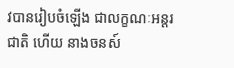វបានរៀបចំឡើង ជាលក្ខណៈអន្តរជាតិ ហើយ នាងចនស៍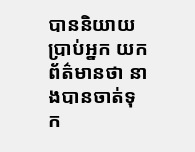បាននិយាយប្រាប់អ្នក យកព័ត៌មានថា នាងបានចាត់ទុក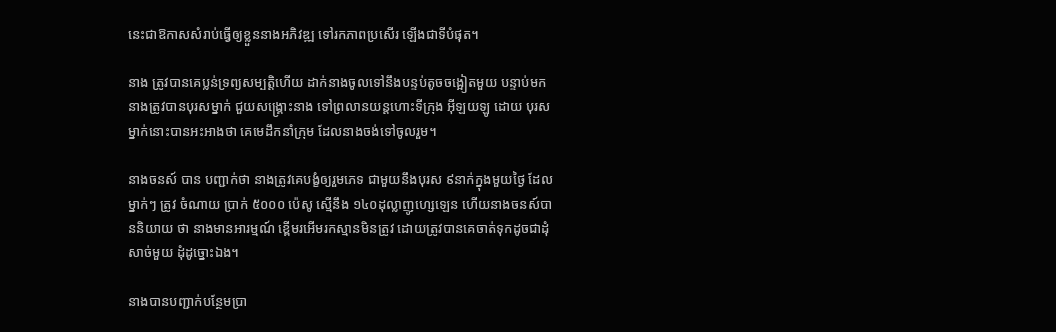នេះជាឱកាសសំរាប់ធ្វើឲ្យខ្លួននាងអភិវឌ្ឍ ទៅរកភាពប្រសើរ ឡើងជាទីបំផុត។

នាង ត្រូវបានគេប្លន់ទ្រព្យសម្បត្តិហើយ ដាក់នាងចូលទៅនឹងបន្ទប់តូចចង្អៀតមួយ បន្ទាប់មក នាងត្រូវបានបុរសម្នាក់ ជួយសង្គ្រោះនាង ទៅព្រលានយន្តហោះទីក្រុង អ៊ីឡយឡូ ដោយ បុរសម្នាក់នោះបានអះអាងថា គេមេដឹកនាំក្រុម ដែលនាងចង់ទៅចូលរួម។

នាងចនស៍ បាន បញ្ជាក់ថា នាងត្រូវគេបង្ខំឲ្យរួមភេទ ជាមួយនឹងបុរស ៩នាក់ក្នុងមួយថ្ងៃ ដែលម្នាក់ៗ ត្រូវ ចំណាយ ប្រាក់ ៥០០០ ប៉េសូ ស្មើនឹង ១៤០ដុល្លាញូហ្សេឡេន ហើយនាងចនស៍បាននិយាយ ថា នាងមានអារម្មណ៍ ខ្ពើមរអើមរកស្មានមិនត្រូវ ដោយត្រូវបានគេចាត់ទុកដូចជាដុំសាច់មួយ ដុំដូច្នោះឯង។

នាងបានបញ្ជាក់បន្ថែមប្រា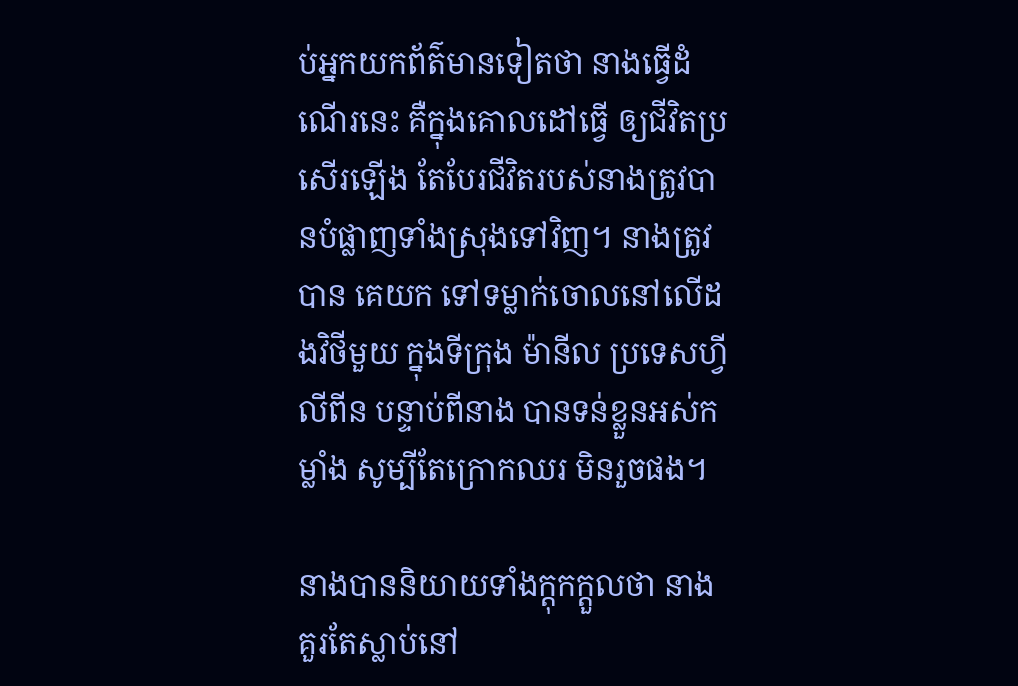ប់អ្នកយកព័ត៌មានទៀតថា នាងធ្វើដំណើរនេះ គឺក្នុងគោលដៅធ្វើ ឲ្យជីវិតប្រសើរឡើង តែបែរជីវិតរបស់នាងត្រូវបានបំផ្លាញទាំងស្រុងទៅវិញ។ នាងត្រូវបាន គេយក ទៅទម្លាក់ចោលនៅលើដងវិថីមួយ ក្នុងទីក្រុង ម៉ានីល ប្រទេសហ្វីលីពីន បន្ទាប់ពីនាង បានទន់ខ្លួនអស់កម្លាំង សូម្បីតែក្រោកឈរ មិនរួចផង។

នាងបាននិយាយទាំងក្តុកក្តួលថា នាង គួរតែស្លាប់នៅ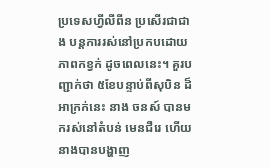ប្រទេសហ្វីលីពីន ប្រសើរជាជាង បន្តការរស់នៅប្រកបដោយភាពកខ្វក់ ដូចពេលនេះ។ គួរបញ្ជាក់ថា ៥ខែបន្ទាប់ពីសុបិន ដ៏អាក្រក់នេះ នាង ចនស៍ បានមករស់នៅតំបន់ មេនជឺរេ ហើយ នាងបានបង្ហាញ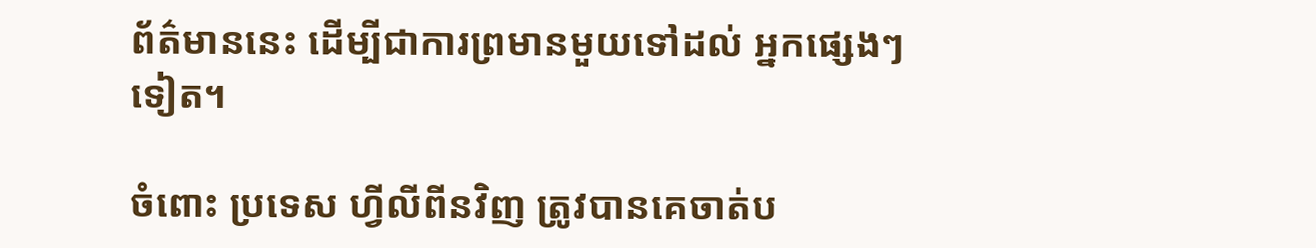ព័ត៌មាននេះ ដើម្បីជាការព្រមានមួយទៅដល់ អ្នកផ្សេងៗទៀត។

ចំពោះ ប្រទេស ហ្វីលីពីនវិញ ត្រូវបានគេចាត់ប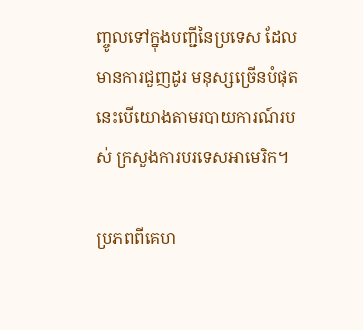ញ្ចូលទៅក្នុងបញ្ជីនៃប្រទេស ដែលមានការជួញដូរ មនុស្សច្រើនបំផុត នេះបើយោងតាមរបាយការណ៍របស់ ក្រសួងការបរទេសអាមេរិក។

ប្រភពពីគេហ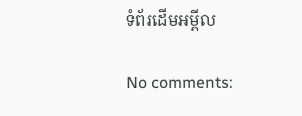ទំព័រដើមអម្ពីល

No comments: